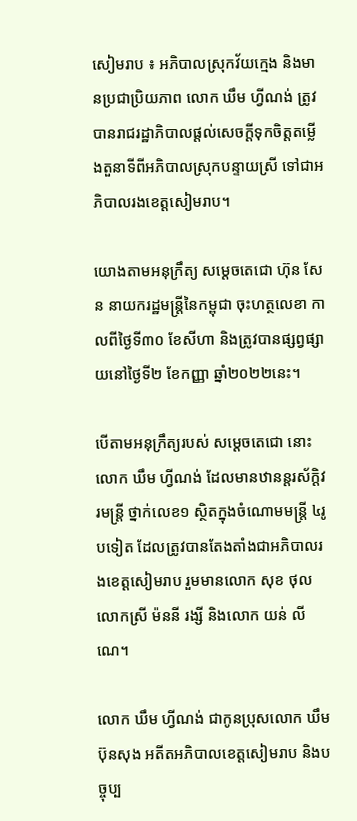សៀមរាប ៖ អភិបាលស្រុកវ័យក្មេង និងមានប្រជាប្រិយភាព លោក ឃឹម ហ្វីណង់ ត្រូវបានរាជរដ្ឋាភិបាលផ្ដល់សេចក្ដីទុកចិត្តតម្លើងតួនាទីពីអភិបាលស្រុកបន្ទាយស្រី ទៅជាអភិបាលរងខេត្តសៀមរាប។

យោងតាមអនុក្រឹត្យ សម្ដេចតេជោ ហ៊ុន សែន នាយករដ្ឋមន្ដ្រីនៃកម្ពុជា ចុះហត្ថលេខា កាលពីថ្ងៃទី៣០ ខែសីហា និងត្រូវបានផ្សព្វផ្សាយនៅថ្ងៃទី២ ខែកញ្ញា ឆ្នាំ២០២២នេះ។

បើតាមអនុក្រឹត្យរបស់ សម្ដេចតេជោ នោះ លោក ឃឹម ហ្វីណង់ ដែលមានឋានន្តរស័ក្ដិវរមន្រ្តី ថ្នាក់លេខ១ ស្ថិតក្នុងចំណោមមន្រ្តី ៤រូបទៀត ដែលត្រូវបានតែងតាំងជាអភិបាលរងខេត្តសៀមរាប រួមមានលោក សុខ ថុល លោកស្រី ម៉ននី រង្សី និងលោក យន់ លីណេ។

លោក ឃឹម ហ្វីណង់ ជាកូនប្រុសលោក ឃឹម ប៊ុនសុង អតីតអភិបាលខេត្តសៀមរាប និងបច្ចុប្ប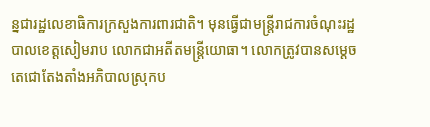ន្នជារដ្ឋលេខាធិការក្រសួងការពារជាតិ។ មុនធ្វើជាមន្រ្តីរាជការចំណុះរដ្ឋបាលខេត្តសៀមរាប លោកជាអតីតមន្រ្តីយោធា។ លោកត្រូវបានសម្ដេចតេជោតែងតាំងអភិបាលស្រុកប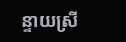ន្ទាយស្រី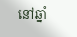នៅឆ្នាំ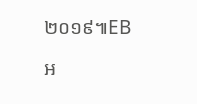២០១៩៕EB

អ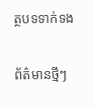ត្ថបទទាក់ទង

ព័ត៌មានថ្មីៗ